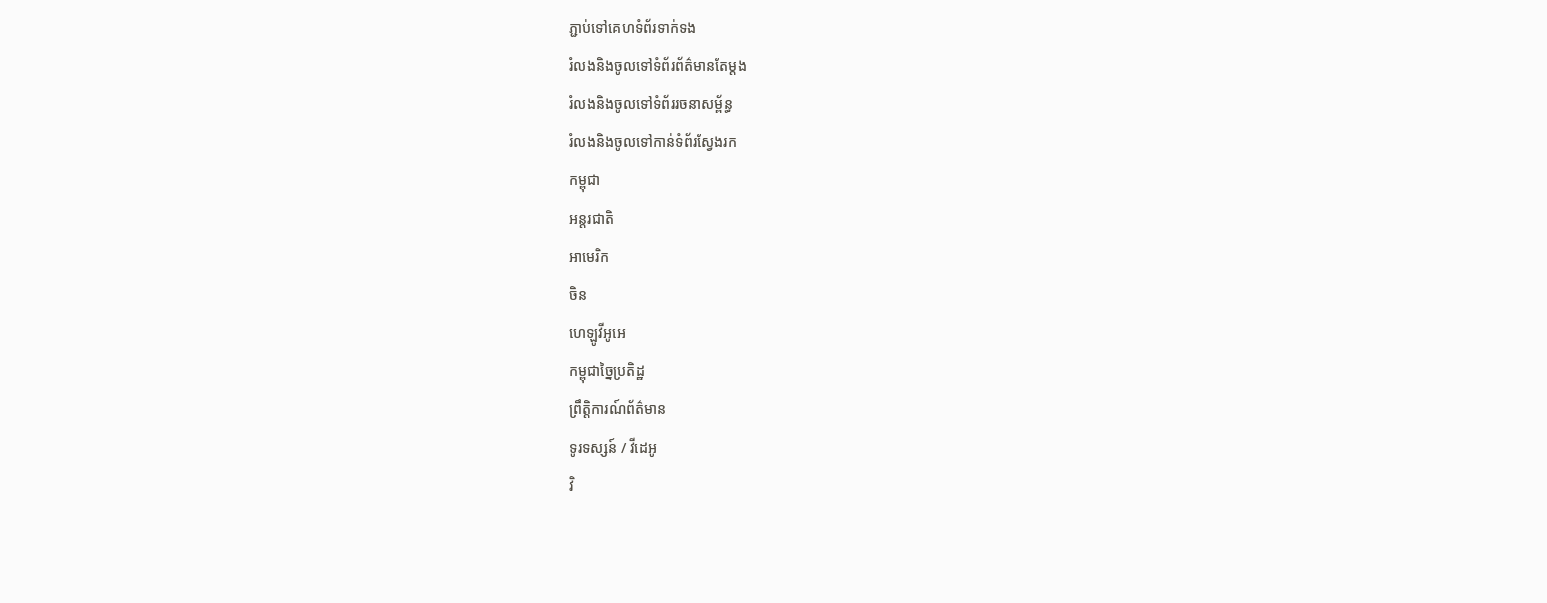ភ្ជាប់ទៅគេហទំព័រទាក់ទង
រំលងនិងចូលទៅទំព័រព័ត៌មានតែម្តង
រំលងនិងចូលទៅទំព័ររចនាសម្ព័ន្ធ
រំលងនិងចូលទៅកាន់ទំព័រស្វែងរក
កម្ពុជា
អន្តរជាតិ
អាមេរិក
ចិន
ហេឡូវីអូអេ
កម្ពុជាច្នៃប្រតិដ្ឋ
ព្រឹត្តិការណ៍ព័ត៌មាន
ទូរទស្សន៍ / វីដេអូ
វិ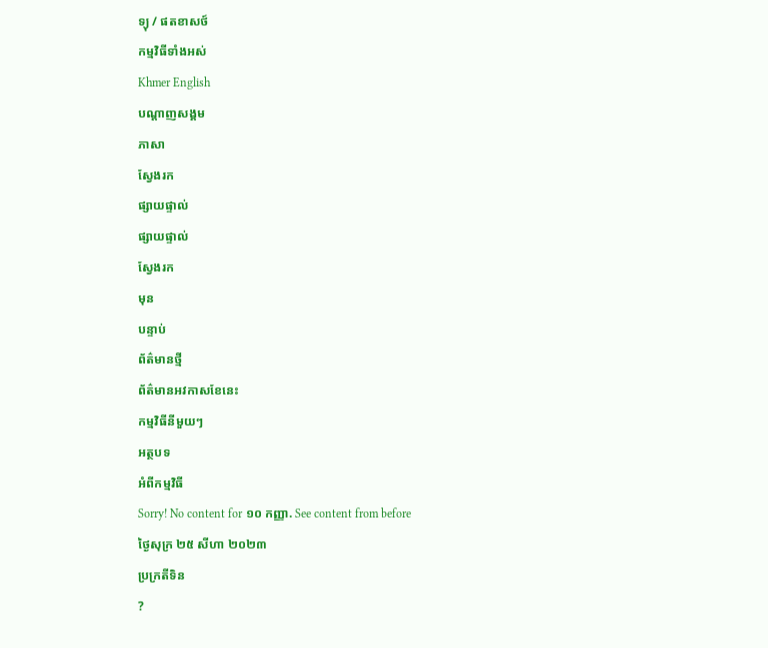ទ្យុ / ផតខាសថ៍
កម្មវិធីទាំងអស់
Khmer English
បណ្តាញសង្គម
ភាសា
ស្វែងរក
ផ្សាយផ្ទាល់
ផ្សាយផ្ទាល់
ស្វែងរក
មុន
បន្ទាប់
ព័ត៌មានថ្មី
ព័ត៌មានអវកាសខែនេះ
កម្មវិធីនីមួយៗ
អត្ថបទ
អំពីកម្មវិធី
Sorry! No content for ១០ កញ្ញា. See content from before
ថ្ងៃសុក្រ ២៥ សីហា ២០២៣
ប្រក្រតីទិន
?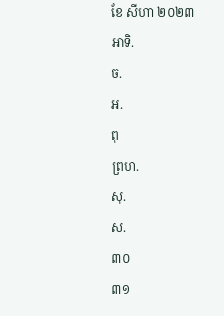ខែ សីហា ២០២៣
អាទិ.
ច.
អ.
ពុ
ព្រហ.
សុ.
ស.
៣០
៣១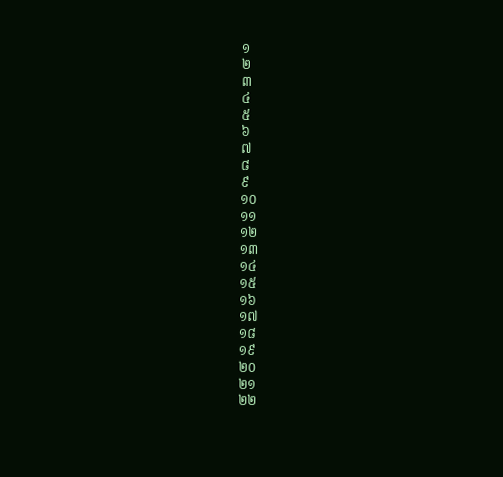១
២
៣
៤
៥
៦
៧
៨
៩
១០
១១
១២
១៣
១៤
១៥
១៦
១៧
១៨
១៩
២០
២១
២២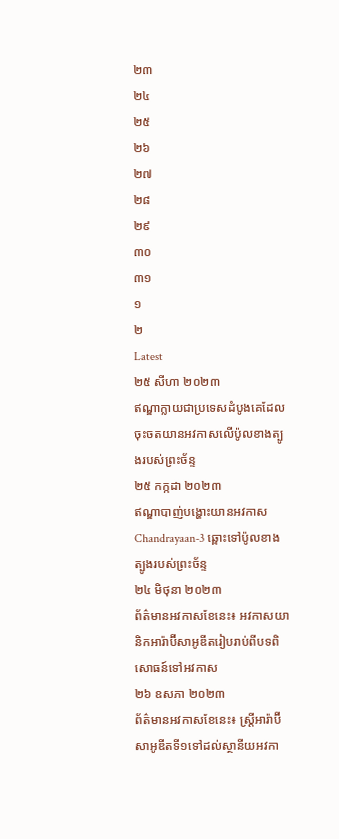២៣
២៤
២៥
២៦
២៧
២៨
២៩
៣០
៣១
១
២
Latest
២៥ សីហា ២០២៣
ឥណ្ឌាក្លាយជាប្រទេសដំបូងគេដែលចុះចតយានអវកាសលើប៉ូលខាងត្បូងរបស់ព្រះច័ន្ទ
២៥ កក្កដា ២០២៣
ឥណ្ឌាបាញ់បង្ហោះយានអវកាស Chandrayaan-3 ឆ្ពោះទៅប៉ូលខាងត្បូងរបស់ព្រះច័ន្ទ
២៤ មិថុនា ២០២៣
ព័ត៌មានអវកាសខែនេះ៖ អវកាសយានិកអារ៉ាប៊ីសាអូឌីតរៀបរាប់ពីបទពិសោធន៍ទៅអវកាស
២៦ ឧសភា ២០២៣
ព័ត៌មានអវកាសខែនេះ៖ ស្រ្តីអារ៉ាប៊ីសាអូឌីតទី១ទៅដល់ស្ថានីយអវកា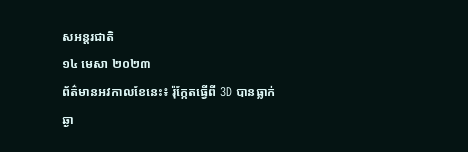សអន្តរជាតិ
១៤ មេសា ២០២៣
ព័ត៌មានអវកាលខែនេះ៖ រ៉ុក្កែតធ្វើពី 3D បានធ្លាក់ឆ្ងា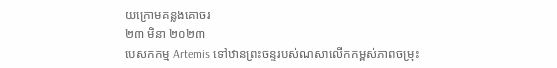យក្រោមគន្លងគោចរ
២៣ មិនា ២០២៣
បេសកកម្ម Artemis ទៅឋានព្រះចន្ទរបស់ណសាលើកកម្ពស់ភាពចម្រុះ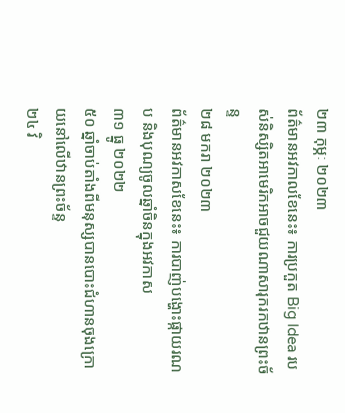២៣ កុម្ភៈ ២០២៣
ព័ត៌មានអវកាលខែនេះ៖ ការប្រកួត Big Idea របស់និស្សិតអាមេរិកអាចជួយណាសារុករកឋានព្រះច័ន្ទ
២៨ មករា ២០២៣
ព័ត៌មានអវកាសខែនេះ៖ ការបាញ់បង្ហោះផ្កាយរណប និងបុណ្យចូលឆ្នាំចិនក្នុងអវកាស
៣១ ធ្នូ ២០២២
៥០ ឆ្នាំចាប់តាំងពីមនុស្សបានបោះជំហានចុងក្រោយនៅលើឋានព្រះច័ន្ទ
២៤ វិ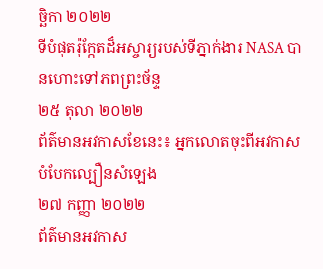ច្ឆិកា ២០២២
ទីបំផុតរ៉ុក្កែតដ៏អស្ចារ្យរបស់ទីភ្នាក់ងារ NASA បានហោះទៅភពព្រះច័ន្ទ
២៥ តុលា ២០២២
ព័ត៌មានអវកាសខែនេះ៖ អ្នកលោតចុះពីអវកាសបំបែកល្បឿនសំឡេង
២៧ កញ្ញា ២០២២
ព័ត៌មានអវកាស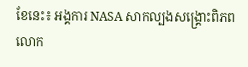ខែនេះ៖ អង្គការ NASA សាកល្បងសង្គ្រោះពិភពលោក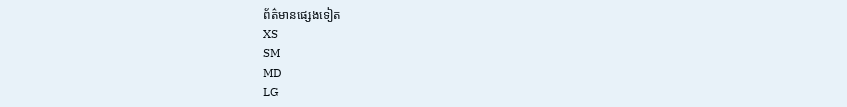ព័ត៌មានផ្សេងទៀត
XS
SM
MD
LG